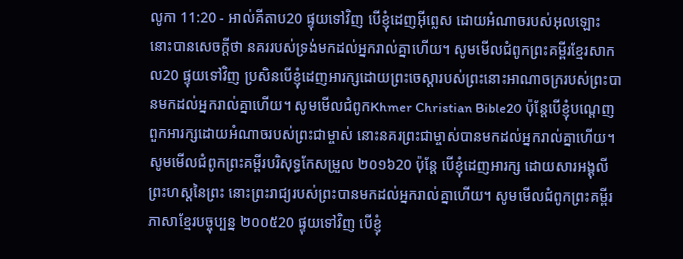លូកា 11:20 - អាល់គីតាប20 ផ្ទុយទៅវិញ បើខ្ញុំដេញអ៊ីព្លេស ដោយអំណាចរបស់អុលឡោះ នោះបានសេចក្ដីថា នគររបស់ទ្រង់មកដល់អ្នករាល់គ្នាហើយ។ សូមមើលជំពូកព្រះគម្ពីរខ្មែរសាកល20 ផ្ទុយទៅវិញ ប្រសិនបើខ្ញុំដេញអារក្សដោយព្រះចេស្ដារបស់ព្រះនោះអាណាចក្ររបស់ព្រះបានមកដល់អ្នករាល់គ្នាហើយ។ សូមមើលជំពូកKhmer Christian Bible20 ប៉ុន្ដែបើខ្ញុំបណ្ដេញពួកអារក្សដោយអំណាចរបស់ព្រះជាម្ចាស់ នោះនគរព្រះជាម្ចាស់បានមកដល់អ្នករាល់គ្នាហើយ។ សូមមើលជំពូកព្រះគម្ពីរបរិសុទ្ធកែសម្រួល ២០១៦20 ប៉ុន្តែ បើខ្ញុំដេញអារក្ស ដោយសារអង្គុលីព្រះហស្តនៃព្រះ នោះព្រះរាជ្យរបស់ព្រះបានមកដល់អ្នករាល់គ្នាហើយ។ សូមមើលជំពូកព្រះគម្ពីរភាសាខ្មែរបច្ចុប្បន្ន ២០០៥20 ផ្ទុយទៅវិញ បើខ្ញុំ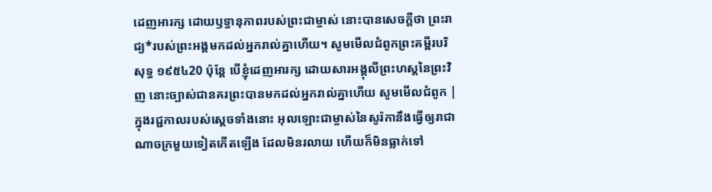ដេញអារក្ស ដោយឫទ្ធានុភាពរបស់ព្រះជាម្ចាស់ នោះបានសេចក្ដីថា ព្រះរាជ្យ*របស់ព្រះអង្គមកដល់អ្នករាល់គ្នាហើយ។ សូមមើលជំពូកព្រះគម្ពីរបរិសុទ្ធ ១៩៥៤20 ប៉ុន្តែ បើខ្ញុំដេញអារក្ស ដោយសារអង្គុលីព្រះហស្តនៃព្រះវិញ នោះច្បាស់ជានគរព្រះបានមកដល់អ្នករាល់គ្នាហើយ សូមមើលជំពូក |
ក្នុងរជ្ជកាលរបស់ស្តេចទាំងនោះ អុលឡោះជាម្ចាស់នៃសូរ៉កានឹងធ្វើឲ្យរាជាណាចក្រមួយទៀតកើតឡើង ដែលមិនរលាយ ហើយក៏មិនធ្លាក់ទៅ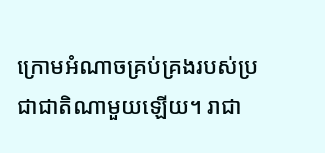ក្រោមអំណាចគ្រប់គ្រងរបស់ប្រជាជាតិណាមួយឡើយ។ រាជា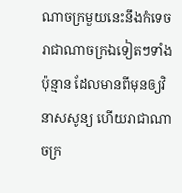ណាចក្រមួយនេះនឹងកំទេចរាជាណាចក្រឯទៀតៗទាំងប៉ុន្មាន ដែលមានពីមុនឲ្យវិនាសសូន្យ ហើយរាជាណាចក្រ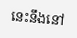នេះនឹងនៅ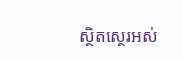ស្ថិតស្ថេរអស់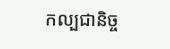កល្បជានិច្ច